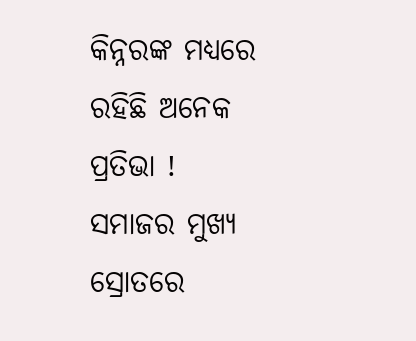କିନ୍ନରଙ୍କ ମଧ୍ୟରେ ରହିଛି ଅନେକ ପ୍ରତିଭା ! ସମାଜର ମୁଖ୍ୟ ସ୍ରୋତରେ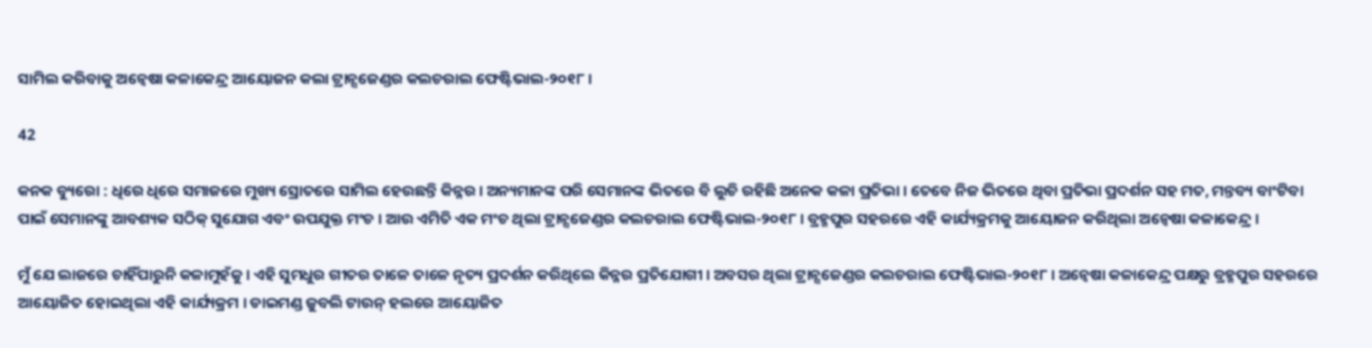ସାମିଲ କରିବାକୁ ଅନ୍ୱେଷା କଳାକେନ୍ଦ୍ର ଆୟୋଜନ କଲା ଟ୍ରାନ୍ସଜେଣ୍ଡର କଲଚରାଲ ଫେଷ୍ଟିଭାଲ-୨୦୧୮ ।

42

କନକ ବ୍ୟୁରୋ : ଧିରେ ଧିରେ ସମାଜରେ ମୁଖ୍ୟ ସ୍ରୋତରେ ସାମିଲ ହେଉଛନ୍ତି କିନ୍ନର । ଅନ୍ୟମାନଙ୍କ ପରି ସେମାନଙ୍କ ଭିତରେ ବି ଲୁଚି ରହିଛି ଅନେକ କଳା ପ୍ରତିଭା । ତେବେ ନିଜ ଭିତରେ ଥିବା ପ୍ରତିଭା ପ୍ରଦର୍ଶନ ସହ ମତ, ମନ୍ତବ୍ୟ ବାଂଟିବା ପାଇଁ ସେମାନଙ୍କୁ ଆବଶ୍ୟକ ସଠିକ୍ ସୁଯୋଗ ଏବଂ ଉପଯୁକ୍ତ ମଂଚ । ଆଉ ଏମିତି ଏକ ମଂଚ ଥିଲା ଟ୍ରାନ୍ସଜେଣ୍ଡର କଲଚରାଲ ଫେଷ୍ଟିଭାଲ-୨୦୧୮ । ବ୍ରହ୍ମପୁର ସହରରେ ଏହି କାର୍ଯ୍ୟକ୍ରମକୁ ଆୟୋଜନ କରିଥିଲା ଅନ୍ୱେଷା କଳାକେନ୍ଦ୍ର ।

ମୁଁ ଯେ ଲାଜରେ ଚାହିଁପାରୁନି କଳାମୁହଁକୁ । ଏହି ସୁମଧୁର ଗୀତର ତାଳେ ତାଳେ ନୃତ୍ୟ ପ୍ରଦର୍ଶନ କରିଥିଲେ କିନ୍ନର ପ୍ରତିଯୋଗୀ । ଅବସର ଥିଲା ଟ୍ରାନ୍ସଜେଣ୍ଡର କଲଚରାଲ ଫେଷ୍ଟିଭାଲ-୨୦୧୮ । ଅନ୍ୱେଷା କଳାକେନ୍ଦ୍ର ପକ୍ଷରୁ ବ୍ରହ୍ମପୁର ସହରରେ ଆୟୋଜିତ ହୋଇଥିଲା ଏହି କାର୍ଯ୍ୟକ୍ରମ । ଡାଇମଣ୍ଡ ଜୁବଲି ଟାଉନ୍ ହଲରେ ଆୟୋଜିତ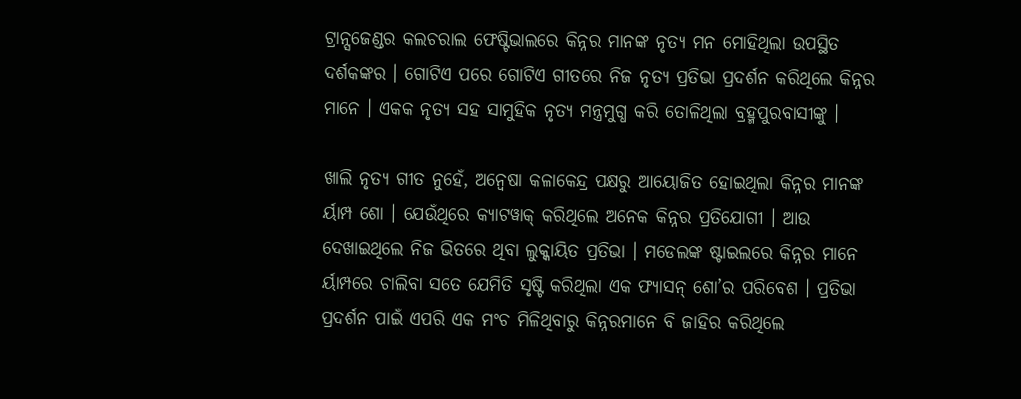ଟ୍ରାନ୍ସଜେଣ୍ଡର କଲଚରାଲ ଫେଷ୍ଟିଭାଲରେ କିନ୍ନର ମାନଙ୍କ ନୃତ୍ୟ ମନ ମୋହିଥିଲା ଉପସ୍ଥିତ ଦର୍ଶକଙ୍କର । ଗୋଟିଏ ପରେ ଗୋଟିଏ ଗୀତରେ ନିଜ ନୃତ୍ୟ ପ୍ରତିଭା ପ୍ରଦର୍ଶନ କରିଥିଲେ କିନ୍ନର ମାନେ । ଏକକ ନୃତ୍ୟ ସହ ସାମୁହିକ ନୃତ୍ୟ ମନ୍ତ୍ରମୁଗ୍ଧ କରି ତୋଳିଥିଲା ବ୍ରହ୍ମପୁରବାସୀଙ୍କୁ ।

ଖାଲି ନୃତ୍ୟ ଗୀତ ନୁହେଁ, ଅନ୍ୱେଷା କଳାକେନ୍ଦ୍ର ପକ୍ଷରୁ ଆୟୋଜିତ ହୋଇଥିଲା କିନ୍ନର ମାନଙ୍କ ର୍ୟାମ୍ପ ଶୋ । ଯେଉଁଥିରେ କ୍ୟାଟୱାକ୍ କରିଥିଲେ ଅନେକ କିନ୍ନର ପ୍ରତିଯୋଗୀ । ଆଉ ଦେଖାଇଥିଲେ ନିଜ ଭିତରେ ଥିବା ଲୁକ୍କାୟିତ ପ୍ରତିଭା । ମଡେଲଙ୍କ ଷ୍ଟାଇଲରେ କିନ୍ନର ମାନେ ର୍ୟାମ୍ପରେ ଚାଲିବା ସତେ ଯେମିତି ସୃଷ୍ଟି କରିଥିଲା ଏକ ଫ୍ୟାସନ୍ ଶୋ’ର ପରିବେଶ । ପ୍ରତିଭା ପ୍ରଦର୍ଶନ ପାଇଁ ଏପରି ଏକ ମଂଚ ମିଳିଥିବାରୁ କିନ୍ନରମାନେ ବି ଜାହିର କରିଥିଲେ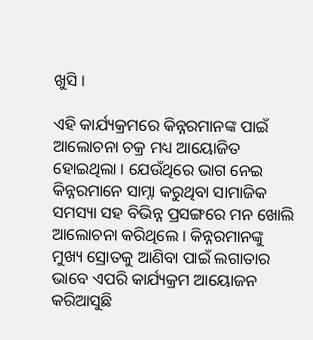ଖୁସି ।

ଏହି କାର୍ଯ୍ୟକ୍ରମରେ କିନ୍ନରମାନଙ୍କ ପାଇଁ ଆଲୋଚନା ଚକ୍ର ମଧ୍ୟ ଆୟୋଜିତ ହୋଇଥିଲା । ଯେଉଁଥିରେ ଭାଗ ନେଇ କିନ୍ନରମାନେ ସାମ୍ନା କରୁଥିବା ସାମାଜିକ ସମସ୍ୟା ସହ ବିଭିନ୍ନ ପ୍ରସଙ୍ଗରେ ମନ ଖୋଲି ଆଲୋଚନା କରିଥିଲେ । କିନ୍ନରମାନଙ୍କୁ ମୁଖ୍ୟ ସ୍ରୋତକୁ ଆଣିବା ପାଇଁ ଲଗାତାର ଭାବେ ଏପରି କାର୍ଯ୍ୟକ୍ରମ ଆୟୋଜନ କରିଆସୁଛି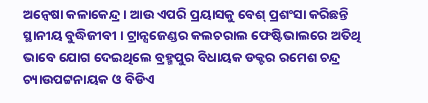ଅନ୍ୱେଷା କଳାକେନ୍ଦ୍ର । ଆଉ ଏପରି ପ୍ରୟାସକୁ ବେଶ୍ ପ୍ରଶଂସା କରିଛନ୍ତି ସ୍ଥାନୀୟ ବୁଦ୍ଧିଜୀବୀ । ଟ୍ରାନ୍ସଜେଣ୍ଡର କଲଚରାଲ ଫେଷ୍ଟିଭାଲରେ ଅତିଥି ଭାବେ ଯୋଗ ଦେଇଥିଲେ ବ୍ରହ୍ମପୁର ବିଧାୟକ ଡକ୍ଟର ରମେଶ ଚନ୍ଦ୍ର ଚ୍ୟାଉପଟ୍ଟନାୟକ ଓ ବିଡିଏ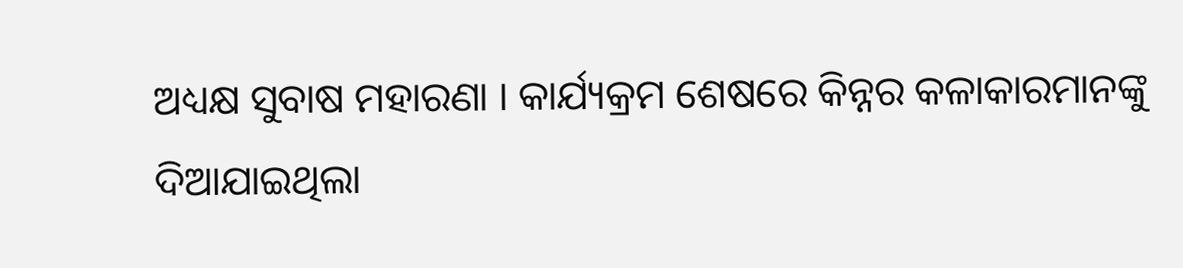ଅଧ୍ୟକ୍ଷ ସୁବାଷ ମହାରଣା । କାର୍ଯ୍ୟକ୍ରମ ଶେଷରେ କିନ୍ନର କଳାକାରମାନଙ୍କୁ ଦିଆଯାଇଥିଲା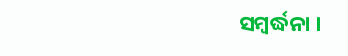ସମ୍ବର୍ଦ୍ଧନା ।